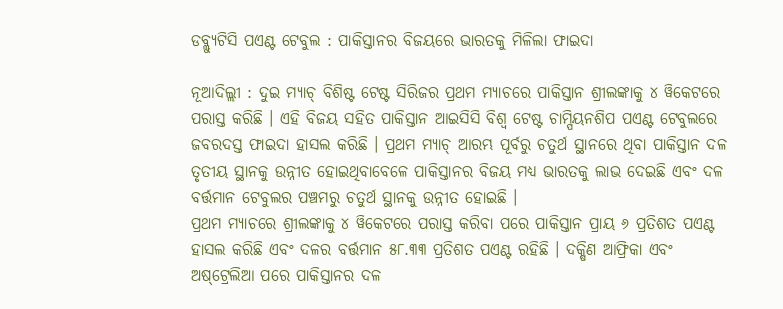ଡବ୍ଲ୍ୟୁଟିସି ପଏଣ୍ଟ ଟେବୁଲ : ପାକିସ୍ତାନର ବିଜୟରେ ଭାରତକୁ ମିଳିଲା ଫାଇଦା

ନୂଆଦିଲ୍ଲୀ : ଦୁଇ ମ୍ୟାଚ୍‌ ବିଶିଷ୍ଟ ଟେଷ୍ଟ ସିରିଜର ପ୍ରଥମ ମ୍ୟାଚରେ ପାକିସ୍ତାନ ଶ୍ରୀଲଙ୍କାକୁ ୪ ୱିକେଟରେ ପରାସ୍ତ କରିଛି । ଏହି ବିଜୟ ସହିତ ପାକିସ୍ତାନ ଆଇସିସି ବିଶ୍ୱ ଟେଷ୍ଟ ଚାମ୍ପିୟନଶିପ ପଏଣ୍ଟ ଟେବୁଲରେ ଜବରଦସ୍ତ ଫାଇଦା ହାସଲ କରିଛି । ପ୍ରଥମ ମ୍ୟାଚ୍‌ ଆରମ୍ଭ ପୂର୍ବରୁ ଚତୁର୍ଥ ସ୍ଥାନରେ ଥିବା ପାକିସ୍ତାନ ଦଳ ତୃତୀୟ ସ୍ଥାନକୁ ଉନ୍ନୀତ ହୋଇଥିବାବେଳେ ପାକିସ୍ତାନର ବିଜୟ ମଧ୍ୟ ଭାରତକୁ ଲାଭ ଦେଇଛି ଏବଂ ଦଳ ବର୍ତ୍ତମାନ ଟେବୁଲର ପଞ୍ଚମରୁ ଚତୁର୍ଥ ସ୍ଥାନକୁ ଉନ୍ନୀତ ହୋଇଛି ।
ପ୍ରଥମ ମ୍ୟାଚରେ ଶ୍ରୀଲଙ୍କାକୁ ୪ ୱିକେଟରେ ପରାସ୍ତ କରିବା ପରେ ପାକିସ୍ତାନ ପ୍ରାୟ ୬ ପ୍ରତିଶତ ପଏଣ୍ଟ ହାସଲ କରିଛି ଏବଂ ଦଳର ବର୍ତ୍ତମାନ ୫୮.୩୩ ପ୍ରତିଶତ ପଏଣ୍ଟ ରହିଛି । ଦକ୍ଷିଣ ଆଫ୍ରିକା ଏବଂ ଅଷ୍‌ଟ୍ରେଲିଆ ପରେ ପାକିସ୍ତାନର ଦଳ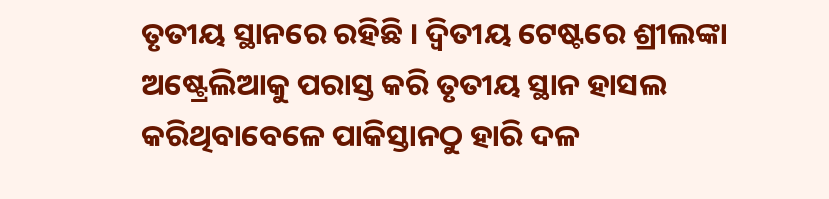ତୃତୀୟ ସ୍ଥାନରେ ରହିଛି । ଦ୍ୱିତୀୟ ଟେଷ୍ଟରେ ଶ୍ରୀଲଙ୍କା ଅଷ୍ଟ୍ରେଲିଆକୁ ପରାସ୍ତ କରି ତୃତୀୟ ସ୍ଥାନ ହାସଲ କରିଥିବାବେଳେ ପାକିସ୍ତାନଠୁ ହାରି ଦଳ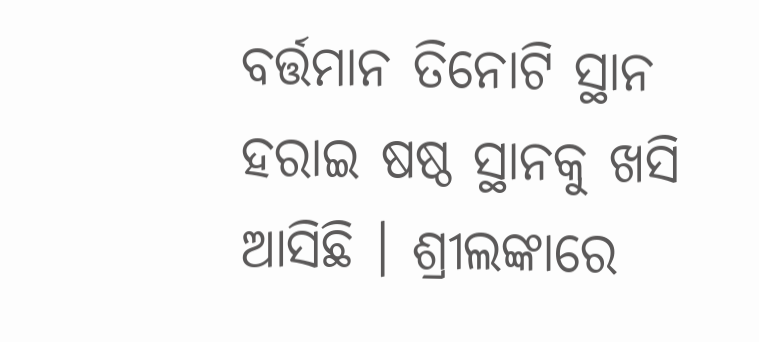ବର୍ତ୍ତମାନ ତିନୋଟି ସ୍ଥାନ ହରାଇ ଷଷ୍ଠ ସ୍ଥାନକୁ ଖସି ଆସିଛି । ଶ୍ରୀଲଙ୍କାରେ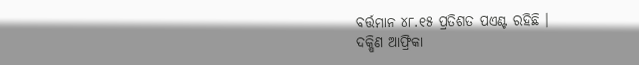ବର୍ତ୍ତମାନ ୪୮.୧୫ ପ୍ରତିଶତ ପଏଣ୍ଟ ରହିଛି ।
ଦକ୍ଷିଣ ଆଫ୍ରିକା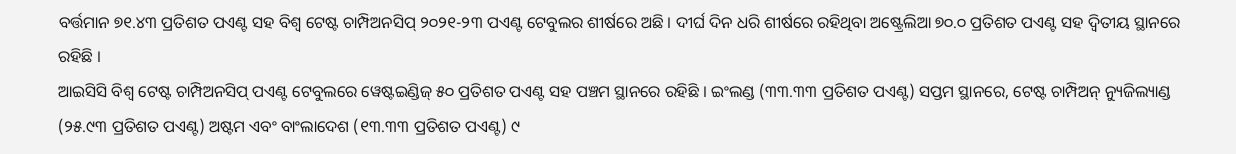ବର୍ତ୍ତମାନ ୭୧.୪୩ ପ୍ରତିଶତ ପଏଣ୍ଟ ସହ ବିଶ୍ୱ ଟେଷ୍ଟ ଚାମ୍ପିଅନସିପ୍‌ ୨୦୨୧-୨୩ ପଏଣ୍ଟ ଟେବୁଲର ଶୀର୍ଷରେ ଅଛି । ଦୀର୍ଘ ଦିନ ଧରି ଶୀର୍ଷରେ ରହିଥିବା ଅଷ୍ଟ୍ରେଲିଆ ୭୦.୦ ପ୍ରତିଶତ ପଏଣ୍ଟ ସହ ଦ୍ୱିତୀୟ ସ୍ଥାନରେ ରହିଛି ।
ଆଇସିସି ବିଶ୍ୱ ଟେଷ୍ଟ ଚାମ୍ପିଅନସିପ୍‌ ପଏଣ୍ଟ ଟେବୁଲରେ ୱେଷ୍ଟଇଣ୍ଡିଜ୍‌ ୫୦ ପ୍ରତିଶତ ପଏଣ୍ଟ ସହ ପଞ୍ଚମ ସ୍ଥାନରେ ରହିଛି । ଇଂଲଣ୍ଡ (୩୩.୩୩ ପ୍ରତିଶତ ପଏଣ୍ଟ) ସପ୍ତମ ସ୍ଥାନରେ, ଟେଷ୍ଟ ଚାମ୍ପିଅନ୍‌ ନ୍ୟୁଜିଲ୍ୟାଣ୍ଡ (୨୫.୯୩ ପ୍ରତିଶତ ପଏଣ୍ଟ) ଅଷ୍ଟମ ଏବଂ ବାଂଲାଦେଶ (୧୩.୩୩ ପ୍ରତିଶତ ପଏଣ୍ଟ) ୯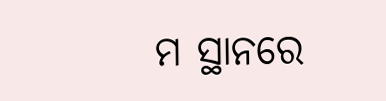ମ ସ୍ଥାନରେ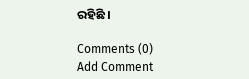ରହିଛି ।

Comments (0)
Add Comment